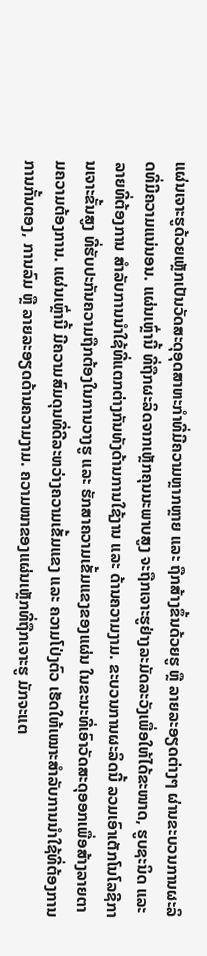ແຜ່ນເຈາະຮູດ້ວຍເຫຼັກເປັນວັດສະດຸອຸດສາຫະກໍາທີ່ມີຄວາມຫຼາກຫຼາຍ ແລະ ຖືກສ້າງຂຶ້ນດ້ວຍຮູ ຫຼື ລາຍລະອຽດຕ່າງໆ ຜ່ານຂະບວນການຜະລິດທີ່ມີຄວາມແນ່ນອນ. ແຜ່ນເຫຼົ່ານີ້ ທີ່ຖືກຜະລິດຈາກເຫຼັກຄຸນນະພາບສູງ ຈະຖືກເຈາະຮູຢ່າງລະມັດລະວັງເພື່ອໃຫ້ໄດ້ຂະໜາດ, ຮູບຊະນິດ ແລະ ລາຍທີ່ຕ້ອງການ ສໍາລັບການນໍາໃຊ້ທີ່ແຕກຕ່າງກັນທັງດ້ານການໃຊ້ງານ ແລະ ດ້ານຄວາມງາມ. ຂະບວນການຜະລິດນີ້ ລວມເອົາເຕັກໂນໂລຊີການເຈາະຂັ້ນສູງ ທີ່ຮັບປະກັນຄວາມຖືກຕ້ອງໃນການວາງຮູ ແລະ ຮັກສາຄວາມເຂັ້ມແຂງຂອງແຜ່ນ ໃນຂະນະທີ່ເອົາວັດສະດຸອອກເພື່ອສ້າງລາຍຕາມຄວາມຕ້ອງການ. ແຜ່ນເຫຼົ່ານີ້ ມີຄວາມສົມດຸນທີ່ດີລະຫວ່າງຄວາມເຂັ້ມແຂງ ແລະ ຄວາມໂປ່ງຕົວ ເຮັດໃຫ້ເໝາະສຳລັບການນໍາໃຊ້ທີ່ຕ້ອງການການກັ້ນຕອງ, ການລົມ ຫຼື ລາຍລະອຽດດ້ານຄວາມງາມ. ຄວາມໜາຂອງແຜ່ນເຫຼັກທີ່ຖືກເຈາະຮູ ມັກຈະແຕ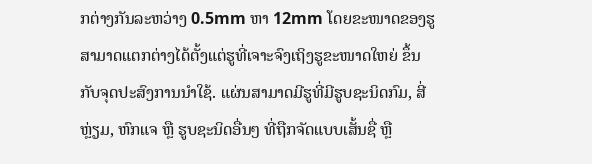ກຕ່າງກັນລະຫວ່າງ 0.5mm ຫາ 12mm ໂດຍຂະໜາດຂອງຮູ ສາມາດແຕກຕ່າງໄດ້ຕັ້ງແຕ່ຮູທີ່ເຈາະຈົງເຖິງຮູຂະໜາດໃຫຍ່ ຂຶ້ນກັບຈຸດປະສົງການນໍາໃຊ້. ແຜ່ນສາມາດມີຮູທີ່ມີຮູບຊະນິດກົມ, ສີ່ຫຼ່ຽມ, ຫົກແຈ ຫຼື ຮູບຊະນິດອື່ນໆ ທີ່ຖືກຈັດແບບເສັ້ນຊື່ ຫຼື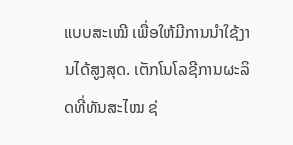ແບບສະເໝີ ເພື່ອໃຫ້ມີການນໍາໃຊ້ງານໄດ້ສູງສຸດ. ເຕັກໂນໂລຊີການຜະລິດທີ່ທັນສະໄໝ ຊ່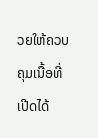ວຍໃຫ້ຄວບຄຸມເນື້ອທີ່ເປີດໄດ້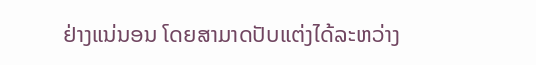ຢ່າງແນ່ນອນ ໂດຍສາມາດປັບແຕ່ງໄດ້ລະຫວ່າງ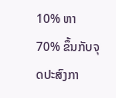10% ຫາ 70% ຂຶ້ນກັບຈຸດປະສົງກາ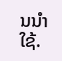ນນໍາໃຊ້.